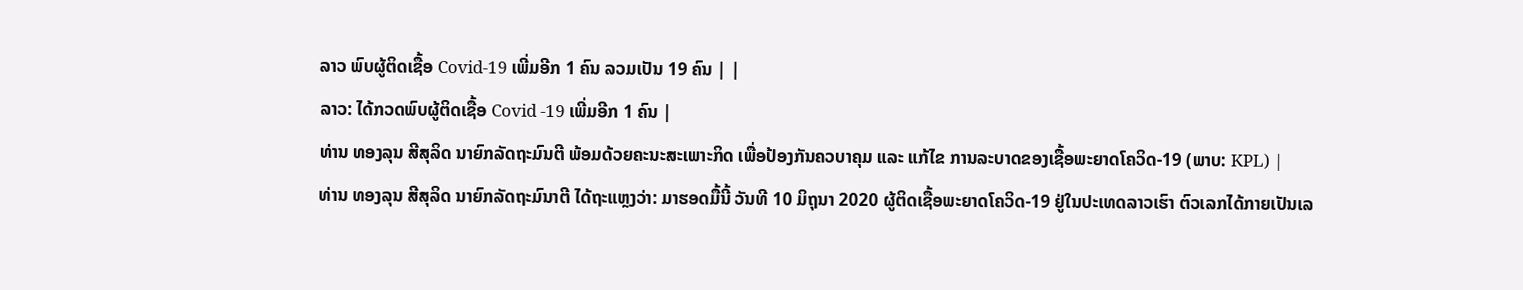ລາວ ພົບຜູ້ຕິດເຊື້ອ Covid-19 ເພີ່ມອີກ 1 ຄົນ ລວມເປັນ 19 ຄົນ | |
ລາວ: ໄດ້ກວດພົບຜູ້ຕິດເຊື້ອ Covid -19 ເພີ່ມອີກ 1 ຄົນ |
ທ່ານ ທອງລຸນ ສີສຸລິດ ນາຍົກລັດຖະມົນຕີ ພ້ອມດ້ວຍຄະນະສະເພາະກິດ ເພື່ອປ້ອງກັນຄວບາຄຸມ ແລະ ແກ້ໄຂ ການລະບາດຂອງເຊື້ອພະຍາດໂຄວິດ-19 (ພາບ: KPL) |
ທ່ານ ທອງລຸນ ສີສຸລິດ ນາຍົກລັດຖະມົນາຕີ ໄດ້ຖະແຫຼງວ່າ: ມາຮອດມື້ນີ້ ວັນທີ 10 ມິຖຸນາ 2020 ຜູ້ຕິດເຊື້ອພະຍາດໂຄວິດ-19 ຢູ່ໃນປະເທດລາວເຮົາ ຕົວເລກໄດ້ກາຍເປັນເລ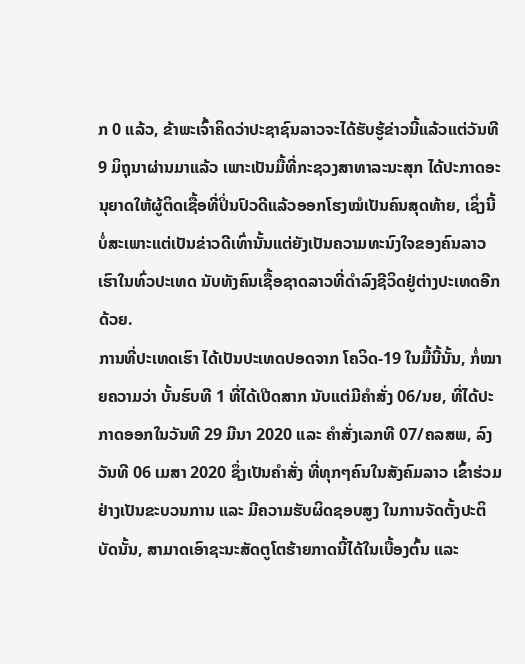ກ 0 ແລ້ວ, ຂ້າພະເຈົ້າຄິດວ່າປະຊາຊົນລາວຈະໄດ້ຮັບຮູ້ຂ່າວນີ້ແລ້ວແຕ່ວັນທີ 9 ມິຖຸນາຜ່ານມາແລ້ວ ເພາະເປັນມື້ທີ່ກະຊວງສາທາລະນະສຸກ ໄດ້ປະກາດອະນຸຍາດໃຫ້ຜູ້ຕິດເຊື້ອທີ່ປິ່ນປົວດີແລ້ວອອກໂຮງໝໍເປັນຄົນສຸດທ້າຍ, ເຊິ່ງນີ້ບໍ່ສະເພາະແຕ່ເປັນຂ່າວດີເທົ່ານັ້ນແຕ່ຍັງເປັນຄວາມທະນົງໃຈຂອງຄົນລາວເຮົາໃນທົ່ວປະເທດ ນັບທັງຄົນເຊື້ອຊາດລາວທີ່ດຳລົງຊີວິດຢູ່ຕ່າງປະເທດອີກດ້ວຍ.
ການທີ່ປະເທດເຮົາ ໄດ້ເປັນປະເທດປອດຈາກ ໂຄວິດ-19 ໃນມື້ນີ້ນັ້ນ, ກໍ່ໝາຍຄວາມວ່າ ບັ້ນຮົບທີ 1 ທີ່ໄດ້ເປີດສາກ ນັບແຕ່ມີຄໍາສັ່ງ 06/ນຍ, ທີ່ໄດ້ປະກາດອອກໃນວັນທີ 29 ມີນາ 2020 ແລະ ຄຳສັ່ງເລກທີ 07/ຄລສພ, ລົງວັນທີ 06 ເມສາ 2020 ຊຶ່ງເປັນຄຳສັ່ງ ທີ່ທຸກໆຄົນໃນສັງຄົມລາວ ເຂົ້າຮ່ວມຢ່າງເປັນຂະບວນການ ແລະ ມີຄວາມຮັບຜິດຊອບສູງ ໃນການຈັດຕັ້ງປະຕິບັດນັ້ນ, ສາມາດເອົາຊະນະສັດຕູໂຕຮ້າຍກາດນີ້ໄດ້ໃນເບື້ອງຕົ້ນ ແລະ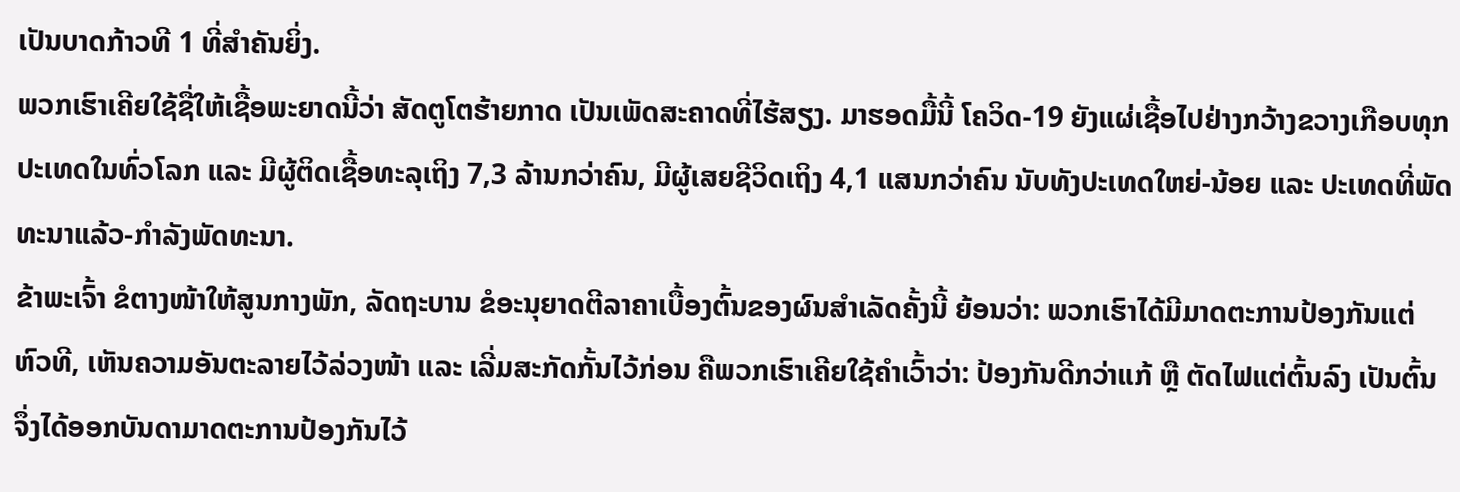ເປັນບາດກ້າວທີ 1 ທີ່ສຳຄັນຍິ່ງ.
ພວກເຮົາເຄີຍໃຊ້ຊື່ໃຫ້ເຊື້ອພະຍາດນີ້ວ່າ ສັດຕູໂຕຮ້າຍກາດ ເປັນເພັດສະຄາດທີ່ໄຮ້ສຽງ. ມາຮອດມື້ນີ້ ໂຄວິດ-19 ຍັງແຜ່ເຊື້ອໄປຢ່າງກວ້າງຂວາງເກືອບທຸກປະເທດໃນທົ່ວໂລກ ແລະ ມີຜູ້ຕິດເຊື້ອທະລຸເຖິງ 7,3 ລ້ານກວ່າຄົນ, ມີຜູ້ເສຍຊີວິດເຖິງ 4,1 ແສນກວ່າຄົນ ນັບທັງປະເທດໃຫຍ່-ນ້ອຍ ແລະ ປະເທດທີ່ພັດທະນາແລ້ວ-ກໍາລັງພັດທະນາ.
ຂ້າພະເຈົ້າ ຂໍຕາງໜ້າໃຫ້ສູນກາງພັກ, ລັດຖະບານ ຂໍອະນຸຍາດຕີລາຄາເບື້ອງຕົ້ນຂອງຜົນສຳເລັດຄັ້ງນີ້ ຍ້ອນວ່າ: ພວກເຮົາໄດ້ມີມາດຕະການປ້ອງກັນແຕ່ຫົວທີ, ເຫັນຄວາມອັນຕະລາຍໄວ້ລ່ວງໜ້າ ແລະ ເລີ່ມສະກັດກັ້ນໄວ້ກ່ອນ ຄືພວກເຮົາເຄີຍໃຊ້ຄຳເວົ້າວ່າ: ປ້ອງກັນດີກວ່າແກ້ ຫຼື ຕັດໄຟແຕ່ຕົ້ນລົງ ເປັນຕົ້ນ ຈຶ່ງໄດ້ອອກບັນດາມາດຕະການປ້ອງກັນໄວ້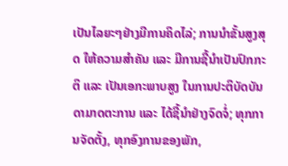ເປັນໄລຍະໆຢ່າງມີການຄິດໄລ່; ການນຳຂັ້ນສູງສຸດ ໃຫ້ຄວາມສຳຄັນ ແລະ ມີການຊີ້ນຳເປັນປົກກະຕິ ແລະ ເປັນເອກະພາບສູງ ໃນການປະຕິບັດບັນດາມາດຕະການ ແລະ ໄດ້ຊີ້ນຳຢ່າງຈົດຈໍ່; ທຸກການຈັດຕັ້ງ, ທຸກອົງການຂອງພັກ,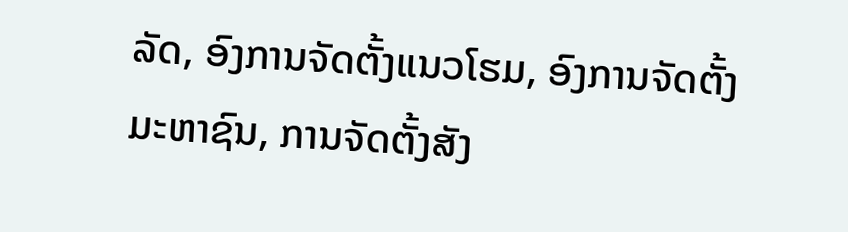ລັດ, ອົງການຈັດຕັ້ງແນວໂຮມ, ອົງການຈັດຕັ້ງມະຫາຊົນ, ການຈັດຕັ້ງສັງ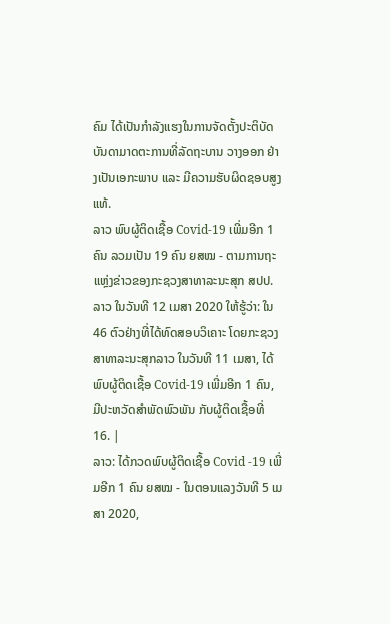ຄົມ ໄດ້ເປັນກຳລັງແຮງໃນການຈັດຕັ້ງປະຕິບັດ ບັນດາມາດຕະການທີ່ລັດຖະບານ ວາງອອກ ຢ່າງເປັນເອກະພາບ ແລະ ມີຄວາມຮັບຜິດຊອບສູງແທ້.
ລາວ ພົບຜູ້ຕິດເຊື້ອ Covid-19 ເພີ່ມອີກ 1 ຄົນ ລວມເປັນ 19 ຄົນ ຍສໝ - ຕາມການຖະແຫຼ່ງຂ່າວຂອງກະຊວງສາທາລະນະສຸກ ສປປ.ລາວ ໃນວັນທີ 12 ເມສາ 2020 ໃຫ້ຮູ້ວ່າ: ໃນ 46 ຕົວຢ່າງທີ່ໄດ້ທົດສອບວິເຄາະ ໂດຍກະຊວງສາທາລະນະສຸກລາວ ໃນວັນທີ 11 ເມສາ, ໄດ້ພົບຜູ້ຕິດເຊື້ອ Covid-19 ເພີ່ມອີກ 1 ຄົນ, ມີປະຫວັດສໍາພັດພົວພັນ ກັບຜູ້ຕິດເຊື້ອທີ່ 16. |
ລາວ: ໄດ້ກວດພົບຜູ້ຕິດເຊື້ອ Covid -19 ເພີ່ມອີກ 1 ຄົນ ຍສໝ - ໃນຕອນແລງວັນທີ 5 ເມສາ 2020,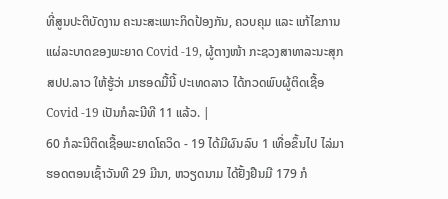ທີ່ສູນປະຕິບັດງານ ຄະນະສະເພາະກິດປ້ອງກັນ, ຄວບຄຸມ ແລະ ແກ້ໄຂການແຜ່ລະບາດຂອງພະຍາດ Covid -19, ຜູ້ຕາງໜ້າ ກະຊວງສາທາລະນະສຸກ ສປປ.ລາວ ໃຫ້ຮູ້ວ່າ ມາຮອດມື້ນີ້ ປະເທດລາວ ໄດ້ກວດພົບຜູ້ຕິດເຊື້ອ Covid -19 ເປັນກໍລະນີທີ 11 ແລ້ວ. |
60 ກໍລະນີຕິດເຊື້ອພະຍາດໂຄວິດ - 19 ໄດ້ມີຜົນລົບ 1 ເທື່ອຂຶ້ນໄປ ໄລ່ມາຮອດຕອນເຊົ້າວັນທີ 29 ມີນາ, ຫວຽດນາມ ໄດ້ຢັ້ງຢືນມີ 179 ກໍ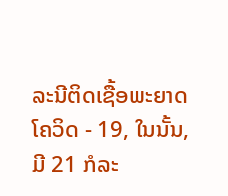ລະນີຕິດເຊື້ອພະຍາດໂຄວິດ - 19, ໃນນັ້ນ, ມີ 21 ກໍລະ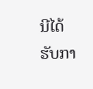ນີໄດ້ຮັບກາ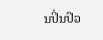ນປິ່ນປົວ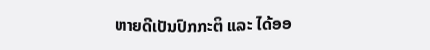ຫາຍດີເປັນປົກກະຕິ ແລະ ໄດ້ອອ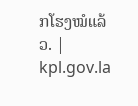ກໂຮງໝໍແລ້ວ. |
kpl.gov.la